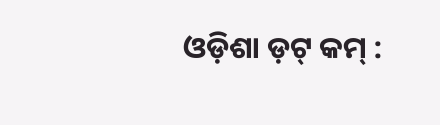ଓଡ଼ିଶା ଡ଼ଟ୍ କମ୍ :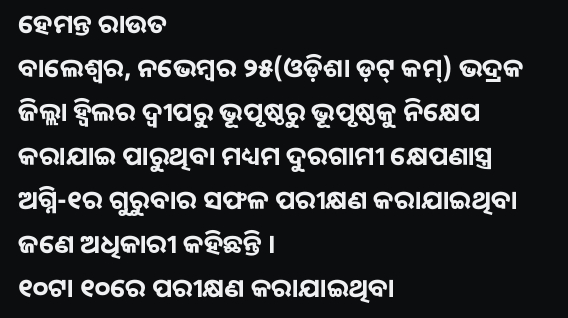ହେମନ୍ତ ରାଉତ
ବାଲେଶ୍ୱର, ନଭେମ୍ବର ୨୫(ଓଡ଼ିଶା ଡ଼ଟ୍ କମ୍) ଭଦ୍ରକ ଜିଲ୍ଲା ହ୍ୱିଲର ଦ୍ଵୀପରୁ ଭୂପୃଷ୍ଠରୁ ଭୂପୃଷ୍ଠକୁ ନିକ୍ଷେପ କରାଯାଇ ପାରୁଥିବା ମଧ୍ୟମ ଦୁରଗାମୀ କ୍ଷେପଣାସ୍ତ୍ର ଅଗ୍ନି-୧ର ଗୁରୁବାର ସଫଳ ପରୀକ୍ଷଣ କରାଯାଇଥିବା ଜଣେ ଅଧିକାରୀ କହିଛନ୍ତି ।
୧୦ଟା ୧୦ରେ ପରୀକ୍ଷଣ କରାଯାଇଥିବା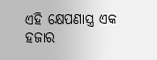ଏହି କ୍ଷେପଣାସ୍ତ୍ର ଏକ ହଜାର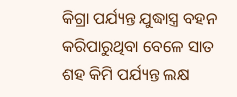କିଗ୍ରା ପର୍ଯ୍ୟନ୍ତ ଯୁଦ୍ଧାସ୍ତ୍ର ବହନ କରିପାରୁଥିବା ବେଳେ ସାତ ଶହ କିମି ପର୍ଯ୍ୟନ୍ତ ଲକ୍ଷ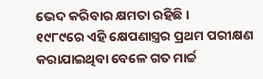ଭେଦ କରିବାର କ୍ଷମତା ରହିଛି ।
୧୯୮୯ରେ ଏହି କ୍ଷେପଣାସ୍ତ୍ରର ପ୍ରଥମ ପରୀକ୍ଷଣ କରାଯାଇଥିବା ବେଳେ ଗତ ମାର୍ଚ୍ଚ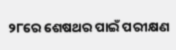୨୮ରେ ଶେଷଥର ପାଇଁ ପରୀକ୍ଷଣ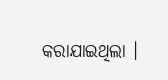କରାଯାଇଥିଲା ।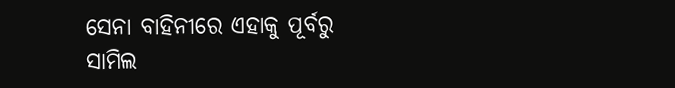ସେନା ବାହିନୀରେ ଏହାକୁ ପୂର୍ବରୁ ସାମିଲ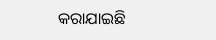କରାଯାଇଛି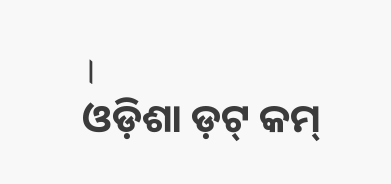।
ଓଡ଼ିଶା ଡ଼ଟ୍ କମ୍